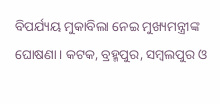ବିପର୍ଯ୍ୟୟ ମୁକାବିଲା ନେଇ ମୁଖ୍ୟମନ୍ତ୍ରୀଙ୍କ ଘୋଷଣା। କଟକ, ବ୍ରହ୍ମପୁର, ସମ୍ବଲପୁର ଓ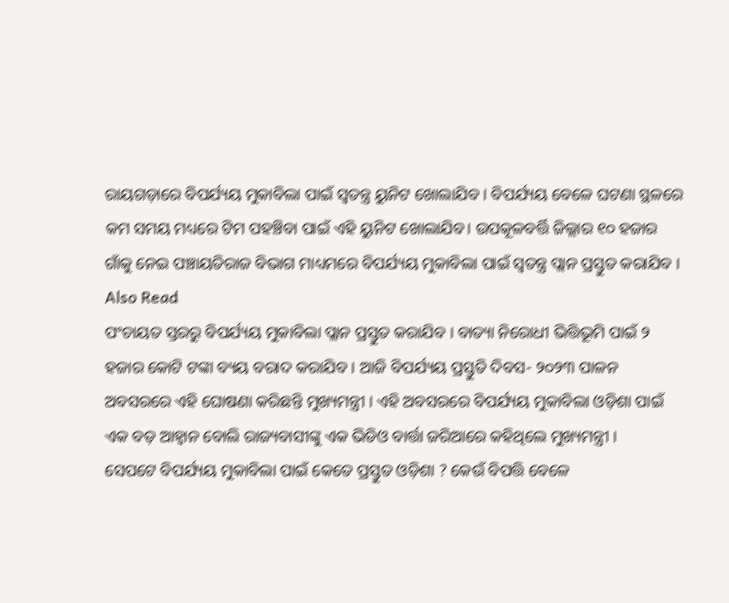ରାୟଗଡ଼ାରେ ବିପର୍ଯ୍ୟୟ ମୁକାବିଲା ପାଇଁ ସ୍ୱତନ୍ତ୍ର ୟୁନିଟ ଖୋଲାଯିବ । ବିପର୍ଯ୍ୟୟ ବେଳେ ଘଟଣା ସ୍ଥଳରେ କମ ସମୟ ମଧ୍ୟରେ ଟିମ ପହଞ୍ଚିବା ପାଇଁ ଏହି ୟୁନିଟ ଖୋଲାଯିବ। ଉପକୂଳବର୍ତ୍ତି ଜିଲ୍ଲାର ୧୦ ହଜାର ଗାଁକୁ ନେଇ ପଞ୍ଚାୟତିରାଜ ବିଭାଗ ମାଧ୍ୟମରେ ବିପର୍ଯ୍ୟୟ ମୁକାବିଲା ପାଇଁ ସ୍ୱତନ୍ତ୍ର ପ୍ଲାନ ପ୍ରସ୍ତୁତ କରାଯିବ ।
Also Read
ପଂଚାୟତ ସ୍ତରରୁ ବିପର୍ଯ୍ୟୟ ମୁକାବିଲା ପ୍ଲାନ ପ୍ରସ୍ତୁତ କରାଯିବ । ବାତ୍ୟା ନିରୋଧୀ ଭିତ୍ତିଭୂମି ପାଇଁ ୨ ହଜାର କୋଟି ଟଙ୍କା ବ୍ୟୟ ବରାଦ କରାଯିବ । ଆଜି ବିପର୍ଯ୍ୟୟ ପ୍ରସ୍ତୁତି ଦିବସ- ୨୦୨୩ ପାଳନ ଅବସରରେ ଏହି ଘୋଷଣା କରିଛନ୍ତି ମୁଖ୍ୟମନ୍ତ୍ରୀ । ଏହି ଅବସରରେ ବିପର୍ଯ୍ୟୟ ମୁକାବିଲା ଓଡ଼ିଶା ପାଇଁ ଏକ ବଡ଼ ଆହ୍ବାନ ବୋଲି ରାଜ୍ୟବାସୀଙ୍କୁ ଏକ ଭିଡିଓ ବାର୍ତ୍ତା ଜରିଆରେ କହିଥିଲେ ମୁଖ୍ୟମନ୍ତ୍ରୀ ।
ସେପଟେ ବିପର୍ଯ୍ୟୟ ମୁକାବିଲା ପାଇଁ କେତେ ପ୍ରସ୍ତୁତ ଓଡ଼ିଶା ? କେଉଁ ବିପତ୍ତି ବେଳେ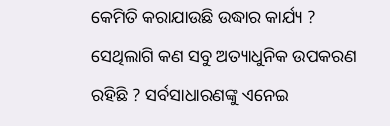କେମିତି କରାଯାଉଛି ଉଦ୍ଧାର କାର୍ଯ୍ୟ ? ସେଥିଲାଗି କଣ ସବୁ ଅତ୍ୟାଧୁନିକ ଉପକରଣ ରହିଛି ? ସର୍ବସାଧାରଣଙ୍କୁ ଏନେଇ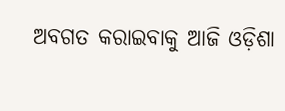ଅବଗତ କରାଇବାକୁ ଆଜି ଓଡ଼ିଶା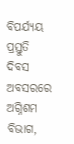ବିପର୍ଯ୍ୟୟ ପ୍ରସ୍ତୁତି ଦିବସ ଅବସରରେ ଅଗ୍ନିଶମ ବିଭାଗ,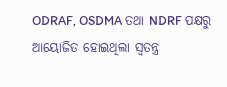ODRAF, OSDMA ତଥା NDRF ପକ୍ଷରୁ ଆୟୋଜିତ ହୋଇଥିଲା ସ୍ବତନ୍ତ୍ର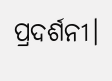ପ୍ରଦର୍ଶନୀ।